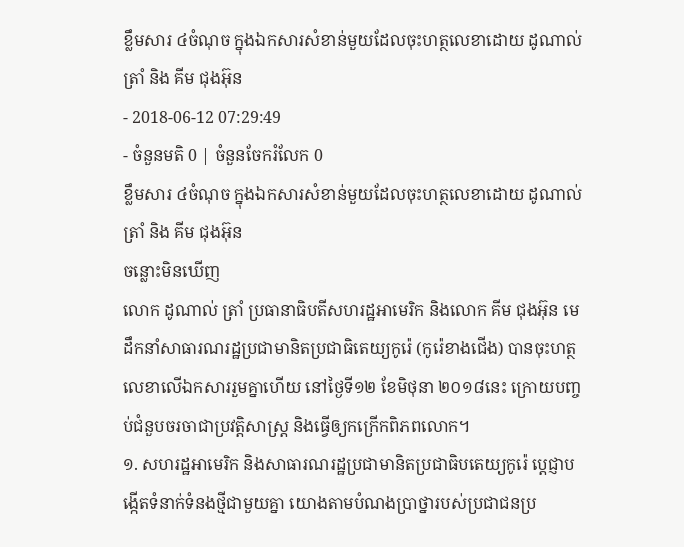ខ្លឹមសារ ៤ចំណុច ក្នុងឯកសារសំខាន់មួយដែលចុះហត្ថលេខាដោយ ដូណាល់ ត្រាំ និង គីម ជុងអ៊ុន
- 2018-06-12 07:29:49
- ចំនួនមតិ 0 | ចំនួនចែករំលែក 0
ខ្លឹមសារ ៤ចំណុច ក្នុងឯកសារសំខាន់មួយដែលចុះហត្ថលេខាដោយ ដូណាល់ ត្រាំ និង គីម ជុងអ៊ុន
ចន្លោះមិនឃើញ
លោក ដូណាល់ ត្រាំ ប្រធានាធិបតីសហរដ្ឋអាមេរិក និងលោក គីម ជុងអ៊ុន មេដឹកនាំសាធារណរដ្ឋប្រជាមានិតប្រជាធិតេយ្យកូរ៉េ (កូរ៉េខាងជើង) បានចុះហត្ថលេខាលើឯកសាររួមគ្នាហើយ នៅថ្ងៃទី១២ ខែមិថុនា ២០១៨នេះ ក្រោយបញ្ចប់ជំនួបចរចាជាប្រវត្តិសាស្ត្រ និងធ្វើឲ្យកក្រើកពិភពលោក។
១. សហរដ្ឋអាមេរិក និងសាធារណរដ្ឋប្រជាមានិតប្រជាធិបតេយ្យកូរ៉េ ប្ដេជ្ញាបង្កើតទំនាក់ទំនងថ្មីជាមួយគ្នា យោងតាមបំណងប្រាថ្នារបស់ប្រជាជនប្រ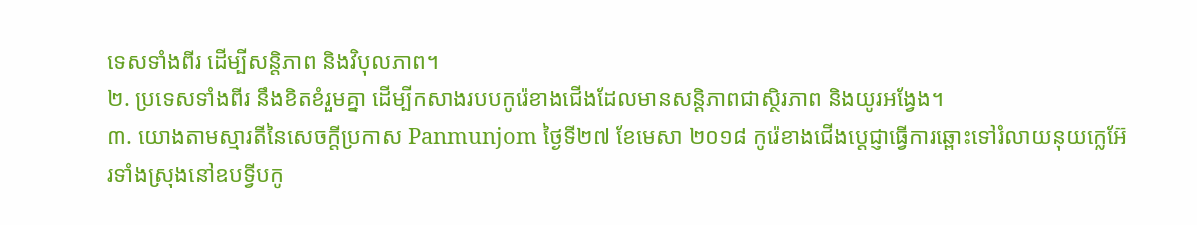ទេសទាំងពីរ ដើម្បីសន្តិភាព និងវិបុលភាព។
២. ប្រទេសទាំងពីរ នឹងខិតខំរួមគ្នា ដើម្បីកសាងរបបកូរ៉េខាងជើងដែលមានសន្ដិភាពជាស្ថិរភាព និងយូរអង្វែង។
៣. យោងតាមស្មារតីនៃសេចក្តីប្រកាស Panmunjom ថ្ងៃទី២៧ ខែមេសា ២០១៨ កូរ៉េខាងជើងប្ដេជ្ញាធ្វើការឆ្ពោះទៅរំលាយនុយក្លេអ៊ែរទាំងស្រុងនៅឧបទ្វីបកូ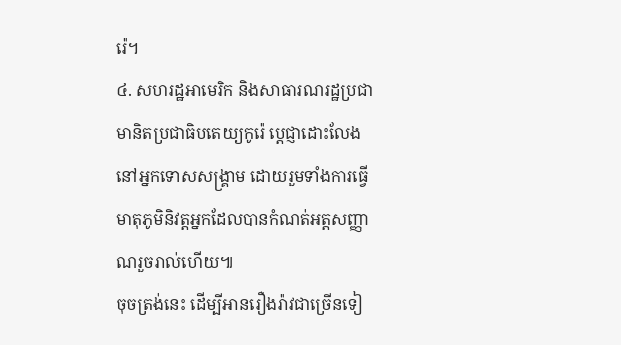រ៉េ។
៤. សហរដ្ឋអាមេរិក និងសាធារណរដ្ឋប្រជាមានិតប្រជាធិបតេយ្យកូរ៉េ ប្ដេជ្ញាដោះលែងនៅអ្នកទោសសង្រ្គាម ដោយរួមទាំងការធ្វើមាតុភូមិនិវត្តអ្នកដែលបានកំណត់អត្តសញ្ញាណរួចរាល់ហើយ៕
ចុចត្រង់នេះ ដើម្បីអានរឿងរ៉ាវជាច្រើនទៀ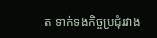ត ទាក់ទងកិច្ចប្រជុំរវាង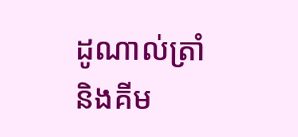ដូណាល់ត្រាំ និងគីម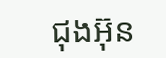ជុងអ៊ុន